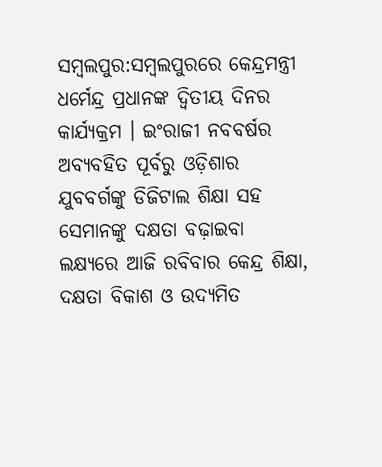ସମ୍ବଲପୁର:ସମ୍ବଲପୁରରେ କେନ୍ଦ୍ରମନ୍ତ୍ରୀ ଧର୍ମେନ୍ଦ୍ର ପ୍ରଧାନଙ୍କ ଦ୍ଵିତୀୟ ଦିନର କାର୍ଯ୍ୟକ୍ରମ । ଇଂରାଜୀ ନବବର୍ଷର ଅବ୍ୟବହିତ ପୂର୍ବରୁ ଓଡ଼ିଶାର ଯୁବବର୍ଗଙ୍କୁ ଡିଜିଟାଲ ଶିକ୍ଷା ସହ ସେମାନଙ୍କୁ ଦକ୍ଷତା ବଢ଼ାଇବା ଲକ୍ଷ୍ୟରେ ଆଜି ରବିବାର କେନ୍ଦ୍ର ଶିକ୍ଷା, ଦକ୍ଷତା ବିକାଶ ଓ ଉଦ୍ୟମିତ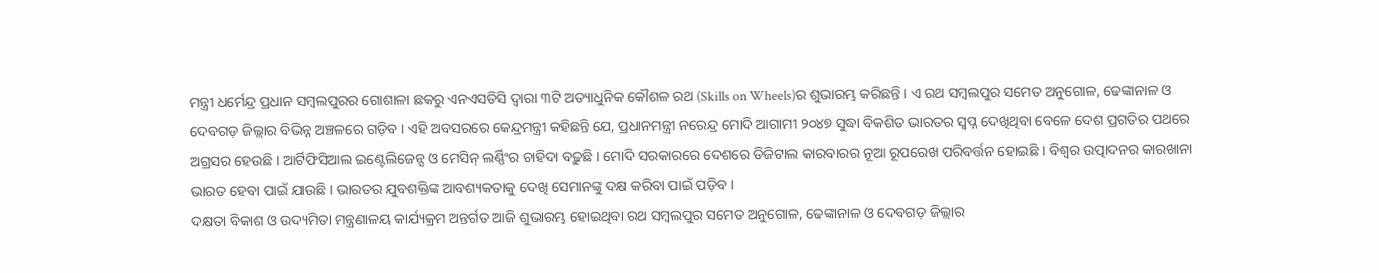ମନ୍ତ୍ରୀ ଧର୍ମେନ୍ଦ୍ର ପ୍ରଧାନ ସମ୍ବଲପୁରର ଗୋଶାଳା ଛକରୁ ଏନଏସଡିସି ଦ୍ବାରା ୩ଟି ଅତ୍ୟାଧୁନିକ କୌଶଳ ରଥ (Skills on Wheels)ର ଶୁଭାରମ୍ଭ କରିଛନ୍ତି । ଏ ରଥ ସମ୍ବଲପୁର ସମେତ ଅନୁଗୋଳ, ଢେଙ୍କାନାଳ ଓ ଦେବଗଡ଼ ଜିଲ୍ଲାର ବିଭିନ୍ନ ଅଞ୍ଚଳରେ ଗଡ଼ିବ । ଏହି ଅବସରରେ କେନ୍ଦ୍ରମନ୍ତ୍ରୀ କହିଛନ୍ତି ଯେ, ପ୍ରଧାନମନ୍ତ୍ରୀ ନରେନ୍ଦ୍ର ମୋଦି ଆଗାମୀ ୨୦୪୭ ସୁଦ୍ଧା ବିକଶିତ ଭାରତର ସ୍ୱପ୍ନ ଦେଖିଥିବା ବେଳେ ଦେଶ ପ୍ରଗତିର ପଥରେ ଅଗ୍ରସର ହେଉଛି । ଆର୍ଟିଫିସିଆଲ ଇଣ୍ଟେଲିଜେନ୍ସ ଓ ମେସିନ୍ ଲର୍ଣ୍ଣିଂର ଚାହିଦା ବଢ଼ୁଛି । ମୋଦି ସରକାରରେ ଦେଶରେ ଡିଜିଟାଲ କାରବାରର ନୂଆ ରୂପରେଖ ପରିବର୍ତ୍ତନ ହୋଇଛି । ବିଶ୍ୱର ଉତ୍ପାଦନର କାରଖାନା ଭାରତ ହେବା ପାଇଁ ଯାଉଛି । ଭାରତର ଯୁବଶକ୍ତିଙ୍କ ଆବଶ୍ୟକତାକୁ ଦେଖି ସେମାନଙ୍କୁ ଦକ୍ଷ କରିବା ପାଇଁ ପଡ଼ିବ ।
ଦକ୍ଷତା ବିକାଶ ଓ ଉଦ୍ୟମିତା ମନ୍ତ୍ରଣାଳୟ କାର୍ଯ୍ୟକ୍ରମ ଅନ୍ତର୍ଗତ ଆଜି ଶୁଭାରମ୍ଭ ହୋଇଥିବା ରଥ ସମ୍ବଲପୁର ସମେତ ଅନୁଗୋଳ, ଢେଙ୍କାନାଳ ଓ ଦେବଗଡ଼ ଜିଲ୍ଲାର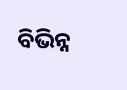ବିଭିନ୍ନ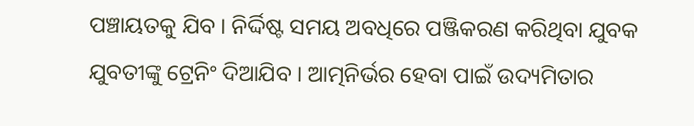ପଞ୍ଚାୟତକୁ ଯିବ । ନିର୍ଦ୍ଦିଷ୍ଟ ସମୟ ଅବଧିରେ ପଞ୍ଜିକରଣ କରିଥିବା ଯୁବକ ଯୁବତୀଙ୍କୁ ଟ୍ରେନିଂ ଦିଆଯିବ । ଆତ୍ମନିର୍ଭର ହେବା ପାଇଁ ଉଦ୍ୟମିତାର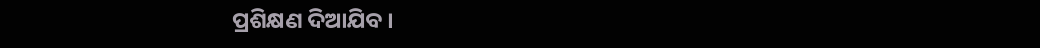ପ୍ରଶିକ୍ଷଣ ଦିଆଯିବ ।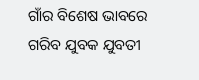ଗାଁର ବିଶେଷ ଭାବରେ ଗରିବ ଯୁବକ ଯୁବତୀ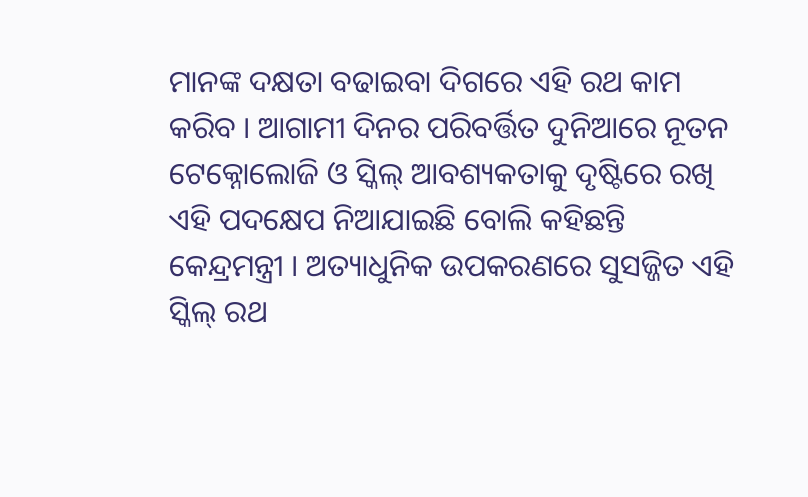ମାନଙ୍କ ଦକ୍ଷତା ବଢାଇବା ଦିଗରେ ଏହି ରଥ କାମ କରିବ । ଆଗାମୀ ଦିନର ପରିବର୍ତ୍ତିତ ଦୁନିଆରେ ନୂତନ ଟେକ୍ନୋଲୋଜି ଓ ସ୍କିଲ୍ ଆବଶ୍ୟକତାକୁ ଦୃଷ୍ଟିରେ ରଖି ଏହି ପଦକ୍ଷେପ ନିଆଯାଇଛି ବୋଲି କହିଛନ୍ତି କେନ୍ଦ୍ରମନ୍ତ୍ରୀ । ଅତ୍ୟାଧୁନିକ ଉପକରଣରେ ସୁସଜ୍ଜିତ ଏହି ସ୍କିଲ୍ ରଥ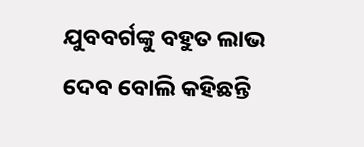ଯୁବବର୍ଗଙ୍କୁ ବହୁତ ଲାଭ ଦେବ ବୋଲି କହିଛନ୍ତି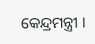କେନ୍ଦ୍ରମନ୍ତ୍ରୀ ।